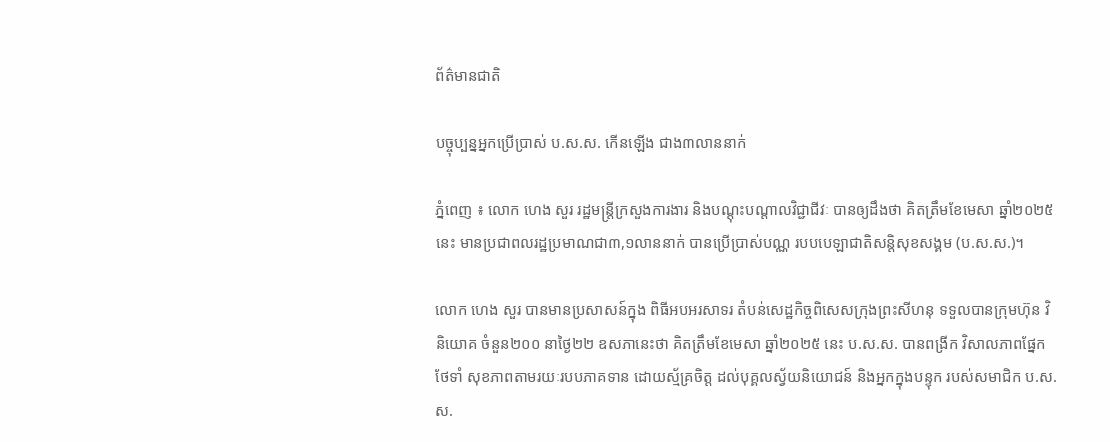ព័ត៌មានជាតិ

បច្ចុប្បន្នអ្នកប្រើប្រាស់ ប.ស.ស. កើនឡើង ជាង៣លាននាក់

ភ្នំពេញ ៖ លោក ហេង សួរ រដ្ឋមន្រ្តីក្រសួងការងារ និងបណ្តុះបណ្តាលវិជ្ជាជីវៈ បានឲ្យដឹងថា គិតត្រឹមខែមេសា ឆ្នាំ២០២៥ នេះ មានប្រជាពលរដ្ឋប្រមាណជា៣,១លាននាក់ បានប្រើប្រាស់បណ្ណ របបបេឡាជាតិសន្តិសុខសង្គម (ប.ស.ស.)។

លោក ហេង សួរ បានមានប្រសាសន៍ក្នុង ពិធីអបអរសាទរ តំបន់សេដ្ឋកិច្ចពិសេសក្រុងព្រះសីហនុ ទទួលបានក្រុមហ៊ុន វិនិយោគ ចំនួន២០០ នាថ្ងៃ២២ ឧសភានេះថា គិតត្រឹមខែមេសា ឆ្នាំ២០២៥ នេះ ប.ស.ស. បានពង្រីក វិសាលភាពផ្នែកថែទាំ សុខភាពតាមរយៈរបបភាគទាន ដោយស្ម័គ្រចិត្ត ដល់បុគ្គលស្វ័យនិយោជន៍ និងអ្នកក្នុងបន្ទុក របស់សមាជិក ប.ស.ស.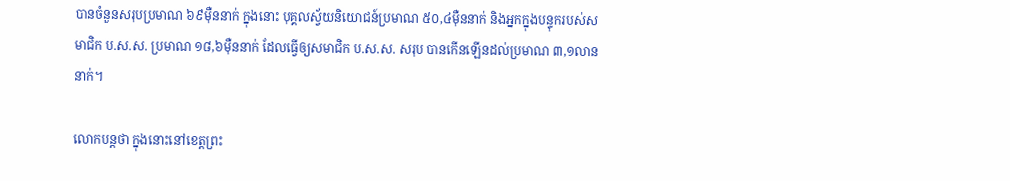បានចំនួនសរុបប្រមាណ ៦៩ម៉ឺននាក់ ក្នុងនោះ បុគ្គលស្វ័យនិយោជន៍ប្រមាណ ៥០,៤ម៉ឺននាក់ និងអ្នកក្នុងបន្ទុករបស់សមាជិក ប.ស.ស. ប្រមាណ ១៨,៦ម៉ឺននាក់ ដែលធ្វើឲ្យសមាជិក ប.ស.ស. សរុប បានកើនឡើនដល់ប្រមាណ ៣,១លាននាក់។

លោកបន្តថា ក្នុងនោះនៅខេត្តព្រះ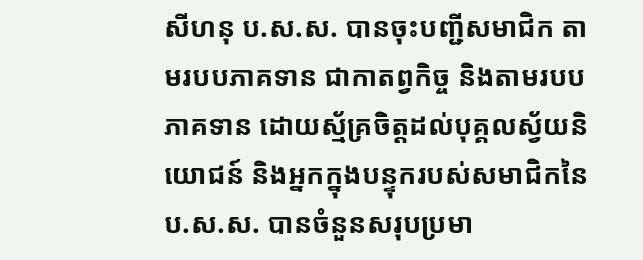សីហនុ ប.ស.ស. បានចុះបញ្ជីសមាជិក តាមរបបភាគទាន ជាកាតព្វកិច្ច និងតាមរបបភាគទាន ដោយស្ម័គ្រចិត្តដល់បុគ្គលស្វ័យនិយោជន៍ និងអ្នកក្នុងបន្ទុករបស់សមាជិកនៃ ប.ស.ស. បានចំនួនសរុបប្រមា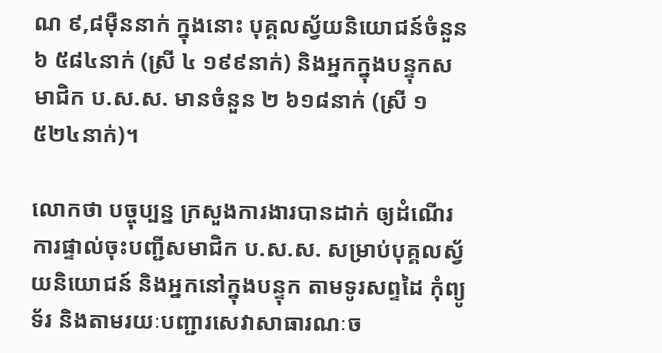ណ ៩,៨ម៉ឺននាក់ ក្នុងនោះ បុគ្គលស្វ័យនិយោជន៍ចំនួន ៦ ៥៨៤នាក់ (ស្រី ៤ ១៩៩នាក់) និងអ្នកក្នុងបន្ទុកសមាជិក ប.ស.ស. មានចំនួន ២ ៦១៨នាក់ (ស្រី ១ ៥២៤នាក់)។

លោកថា បច្ចុប្បន្ន ក្រសួងការងារបានដាក់ ឲ្យដំណើរការផ្ទាល់ចុះបញ្ជីសមាជិក ប.ស.ស. សម្រាប់បុគ្គលស្វ័យនិយោជន៍ និងអ្នកនៅក្នុងបន្ទុក តាមទូរសព្ទដៃ កុំព្យូទ័រ និងតាមរយៈបញ្ជារសេវាសាធារណៈច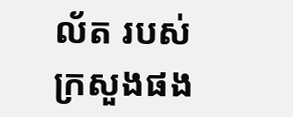ល័ត របស់ក្រសួងផង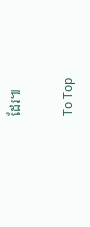ដែរ៕

To Top